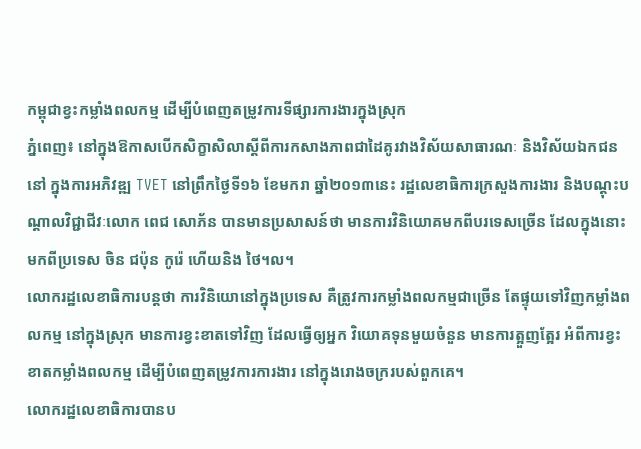កម្ពុជាខ្វះកម្លាំងពលកម្ម ដើម្បីបំពេញតម្រូវការទីផ្សារការងារក្នុងស្រុក
ភ្នំពេញ៖ នៅក្នុងឱកាសបើកសិក្ខាសិលាស្តីពីការកសាងភាពជាដៃគូរវាងវិស័យសាធារណៈ និងវិស័យឯកជន នៅ ក្នុងការអភិវឌ្ឍ TVET នៅព្រឹកថ្ងៃទី១៦ ខែមករា ឆ្នាំ២០១៣នេះ រដ្ឋលេខាធិការក្រសួងការងារ និងបណ្តុះបណ្តាលវិជ្ជាជីវៈលោក ពេជ សោភ័ន បានមានប្រសាសន៍ថា មានការវិនិយោគមកពីបរទេសច្រើន ដែលក្នុងនោះមកពីប្រទេស ចិន ជប៉ុន កូរ៉េ ហើយនិង ថៃ។ល។
លោករដ្ឋលេខាធិការបន្តថា ការវិនិយោនៅក្នុងប្រទេស គឺត្រូវការកម្លាំងពលកម្មជាច្រើន តែផ្ទុយទៅវិញកម្លាំងពលកម្ម នៅក្នុងស្រុក មានការខ្វះខាតទៅវិញ ដែលធ្វើឲ្យអ្នក វិយោគទុនមួយចំនួន មានការត្អួញត្អែរ អំពីការខ្វះខាតកម្លាំងពលកម្ម ដើម្បីបំពេញតម្រូវការការងារ នៅក្នុងរោងចក្ររបស់ពួកគេ។
លោករដ្ឋលេខាធិការបានប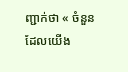ញ្ជាក់ថា « ចំនួនដែលយើង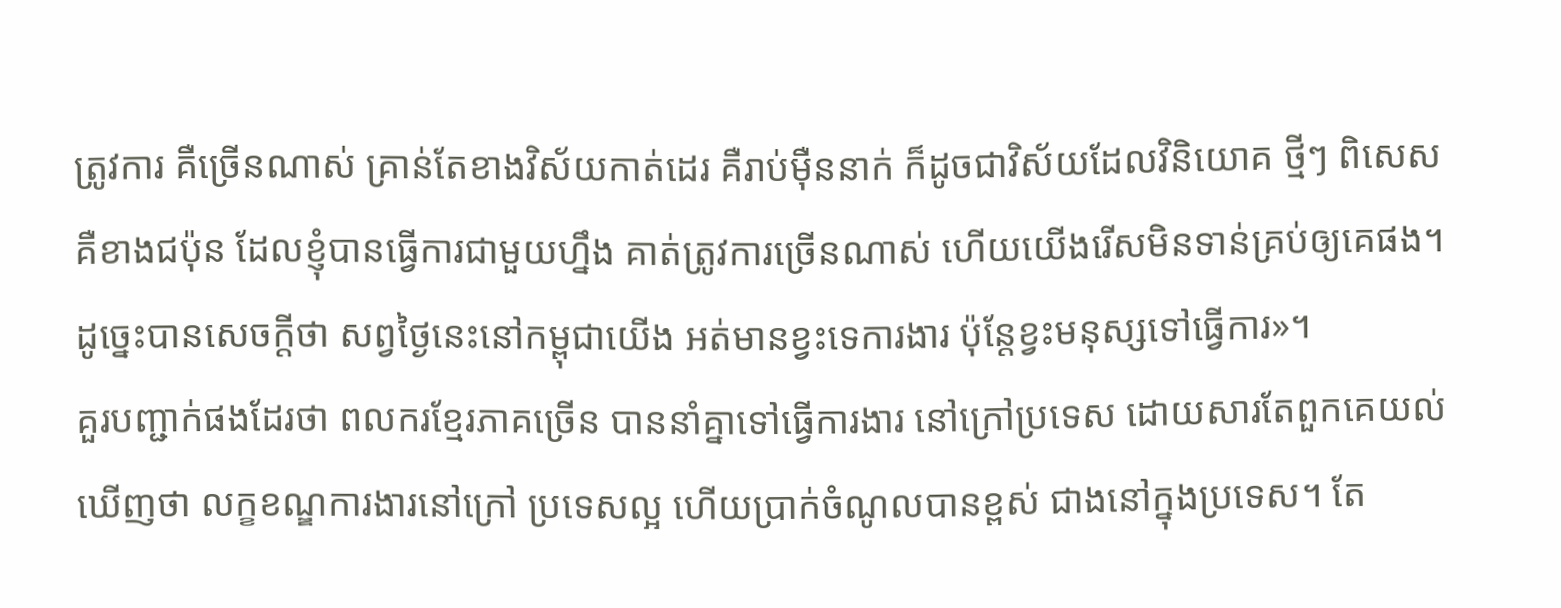ត្រូវការ គឺច្រើនណាស់ គ្រាន់តែខាងវិស័យកាត់ដេរ គឺរាប់ម៉ឺននាក់ ក៏ដូចជាវិស័យដែលវិនិយោគ ថ្មីៗ ពិសេសគឺខាងជប៉ុន ដែលខ្ញុំបានធ្វើការជាមួយហ្នឹង គាត់ត្រូវការច្រើនណាស់ ហើយយើងរើសមិនទាន់គ្រប់ឲ្យគេផង។ ដូច្នេះបានសេចក្តីថា សព្វថ្ងៃនេះនៅកម្ពុជាយើង អត់មានខ្វះទេការងារ ប៉ុន្តែខ្វះមនុស្សទៅធ្វើការ»។
គួរបញ្ជាក់ផងដែរថា ពលករខ្មែរភាគច្រើន បាននាំគ្នាទៅធ្វើការងារ នៅក្រៅប្រទេស ដោយសារតែពួកគេយល់ឃើញថា លក្ខខណ្ឌការងារនៅក្រៅ ប្រទេសល្អ ហើយប្រាក់ចំណូលបានខ្ពស់ ជាងនៅក្នុងប្រទេស។ តែ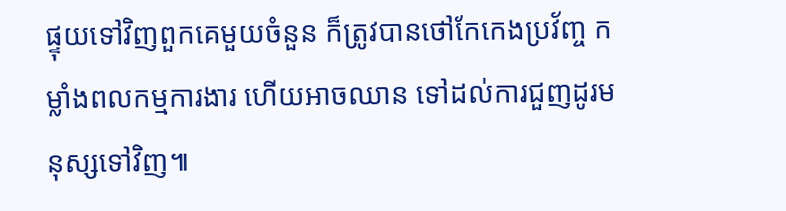ផ្ទុយទៅវិញពួកគេមួយចំនួន ក៏ត្រូវបានថៅកែកេងប្រវ័ញ្ច កម្លាំងពលកម្មការងារ ហើយអាចឈាន ទៅដល់ការជួញដូរមនុស្សទៅវិញ៕